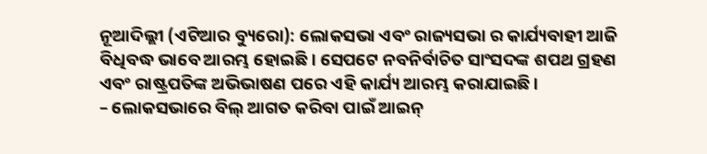ନୂଆଦିଲ୍ଲୀ (ଏଟିଆର ବ୍ୟୁରୋ): ଲୋକସଭା ଏବଂ ରାଜ୍ୟସଭା ର କାର୍ଯ୍ୟବାହୀ ଆଜି ବିଧିବଦ୍ଧ ଭାବେ ଆରମ୍ଭ ହୋଇଛି । ସେପଟେ ନବନିର୍ବାଚିତ ସାଂସଦଙ୍କ ଶପଥ ଗ୍ରହଣ ଏବଂ ରାଷ୍ଟ୍ରପତିଙ୍କ ଅଭିଭାଷଣ ପରେ ଏହି କାର୍ଯ୍ୟ ଆରମ୍ଭ କରାଯାଇଛି ।
– ଲୋକସଭାରେ ବିଲ୍ ଆଗତ କରିବା ପାଇଁ ଆଇନ୍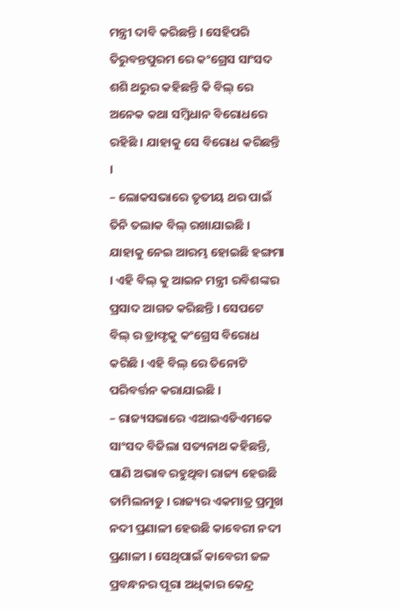ମନ୍ତ୍ରୀ ଦାବି କରିଛନ୍ତି । ସେହିପରି ତିରୁବନ୍ତପୁରମ ରେ କଂଗ୍ରେସ ସାଂସଦ ଶଶି ଥରୁର କହିଛନ୍ତି କି ବିଲ୍ ରେ ଅନେକ କଥା ସମ୍ବିଧାନ ବିରୋଧରେ ରହିଛି । ଯାହାକୁ ସେ ବିରୋଧ କରିଛନ୍ତି ।
– ଲୋକସଭାରେ ତୃତୀୟ ଥର ପାଇଁ ତିନି ତଲାକ ବିଲ୍ ରଖାଯାଇଛି । ଯାହାକୁ ନେଇ ଆରମ୍ଭ ହୋଇଛି ହଙ୍ଗମା । ଏହି ବିଲ୍ କୁ ଆଇନ ମନ୍ତ୍ରୀ ରବିଶଙ୍କର ପ୍ରସାଦ ଆଗତ କରିଛନ୍ତି । ସେପଟେ ବିଲ୍ ର ଡ୍ରାଫ୍ଟକୁ କଂଗ୍ରେସ ବିରୋଧ କରିଛି । ଏହି ବିଲ୍ ରେ ତିନୋଟି ପରିବର୍ତ୍ତନ କରାଯାଇଛି ।
– ରାଜ୍ୟସଭାରେ ଏଆଇଏଡିଏମକେ ସାଂସଦ ବିଜିଲା ସତ୍ୟନାଥ କହିଛନ୍ତି, ପାଣି ଅଭାବ ରହୁଥିବା ରାଜ୍ୟ ହେଉଛି ତାମିଲନାଡୁ । ରାଜ୍ୟର ଏକମାତ୍ର ପ୍ରମୁଖ ନଦୀ ପ୍ରଣାଳୀ ହେଉଛି କାବେରୀ ନଦୀ ପ୍ରଣାଳୀ । ସେଥିପାଇଁ କାବେରୀ ଜଳ ପ୍ରବନ୍ଧନର ପୂରା ଅଧିକାର କେନ୍ଦ୍ର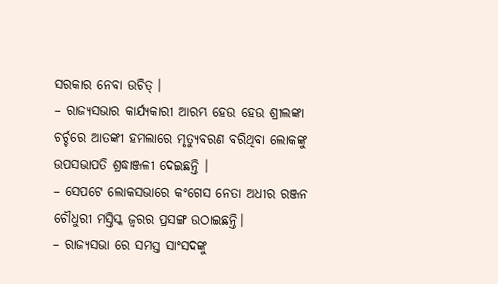ସରକାର ନେବା ଉଚିତ୍ ।
– ରାଜ୍ୟସଭାର କାର୍ଯ୍ୟକାରୀ ଆରମ୍ଭ ହେଉ ହେଉ ଶ୍ରୀଲଙ୍କା ଚର୍ଚ୍ଚରେ ଆତଙ୍କୀ ହମଲାରେ ମୃତ୍ୟୁବରଣ ବରିଥିବା ଲୋକଙ୍କୁ ଉପସଭାପତି ଶ୍ରଦ୍ଧାଞ୍ଜଳୀ ଦେଇଛନ୍ତି ।
– ସେପଟେ ଲୋକସଭାରେ କଂଗେସ ନେତା ଅଧୀର ରଞ୍ଜନ ଚୌଧୁରୀ ମସ୍ତିସ୍କ ଜ୍ୱରର ପ୍ରସଙ୍ଗ ଉଠାଇଛନ୍ତି।
– ରାଜ୍ୟସଭା ରେ ସମସ୍ତ ସାଂସଦଙ୍କୁ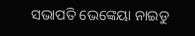ସଭାପତି ଭେଙ୍କେୟା ନାଇଡୁ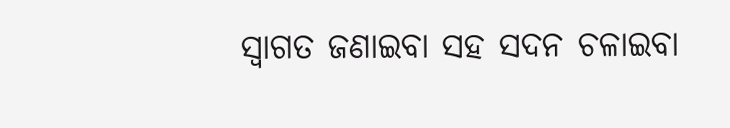ସ୍ୱାଗତ ଜଣାଇବା ସହ ସଦନ ଚଳାଇବା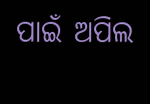ପାଇଁ ଅପିଲ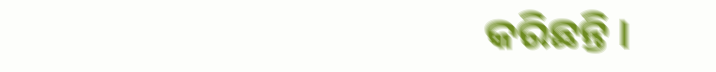କରିଛନ୍ତି ।